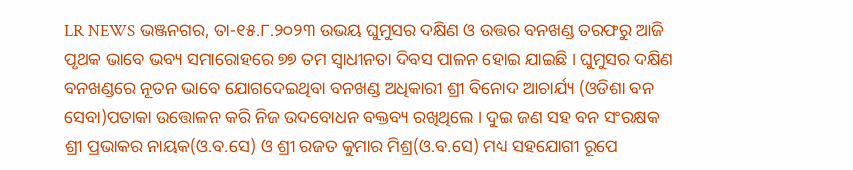LR NEWS ଭଞ୍ଜନଗର, ତା-୧୫.୮.୨୦୨୩ ଉଭୟ ଘୁମୁସର ଦକ୍ଷିଣ ଓ ଉତ୍ତର ବନଖଣ୍ଡ ତରଫରୁ ଆଜି ପୃଥକ ଭାବେ ଭବ୍ୟ ସମାରୋହରେ ୭୭ ତମ ସ୍ବାଧୀନତା ଦିବସ ପାଳନ ହୋଇ ଯାଇଛି । ଘୁମୁସର ଦକ୍ଷିଣ ବନଖଣ୍ଡରେ ନୂତନ ଭାବେ ଯୋଗଦେଇଥିବା ବନଖଣ୍ଡ ଅଧିକାରୀ ଶ୍ରୀ ବିନୋଦ ଆଚାର୍ଯ୍ୟ (ଓଡିଶା ବନ ସେବା)ପତାକା ଉତ୍ତୋଳନ କରି ନିଜ ଉଦବୋଧନ ବକ୍ତବ୍ୟ ରଖିଥିଲେ । ଦୁଇ ଜଣ ସହ ବନ ସଂରକ୍ଷକ ଶ୍ରୀ ପ୍ରଭାକର ନାୟକ(ଓ.ବ.ସେ) ଓ ଶ୍ରୀ ରଜତ କୁମାର ମିଶ୍ର(ଓ.ବ.ସେ) ମଧ୍ୟ ସହଯୋଗୀ ରୂପେ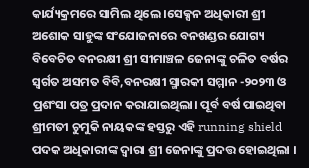କାର୍ଯ୍ୟକ୍ରମରେ ସାମିଲ ଥିଲେ ।ସେକ୍ସନ ଅଧିକାରୀ ଶ୍ରୀ ଅଶୋକ ସାହୁଙ୍କ ସଂଯୋଜନାରେ ବନଖଣ୍ଡର ଯୋଗ୍ୟ ବିବେଚିତ ବନରକ୍ଷୀ ଶ୍ରୀ ସୀମାଞ୍ଚଳ ଜେନାଙ୍କୁ ଚଳିତ ବର୍ଷର ସ୍ବର୍ଗତ ଅସମତ ବିବି,ବନରକ୍ଷୀ ସ୍ମାରକୀ ସମ୍ମାନ -୨୦୨୩ ଓ ପ୍ରଶଂସା ପତ୍ର ପ୍ରଦାନ କରାଯାଇଥିଲା। ପୂର୍ବ ବର୍ଷ ପାଇଥିବା ଶ୍ରୀମତୀ ଚୁମୁକି ନାୟକଙ୍କ ହସ୍ତରୁ ଏହି running shield ପଦକ ଅଧିକାରୀଙ୍କ ଦ୍ଵାରା ଶ୍ରୀ ଜେନାଙ୍କୁ ପ୍ରଦତ୍ତ ହୋଇଥିଲା ।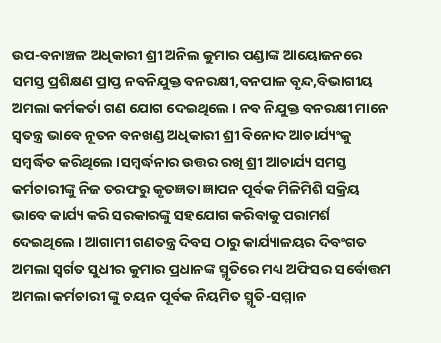ଉପ-ବନାଞ୍ଚଳ ଅଧିକାରୀ ଶ୍ରୀ ଅନିଲ କୁମାର ପଣ୍ଡାଙ୍କ ଆୟୋଜନରେ ସମସ୍ତ ପ୍ରଶିକ୍ଷଣ ପ୍ରାପ୍ତ ନବନିଯୁକ୍ତ ବନରକ୍ଷୀ,ବନପାଳ ବୃନ୍ଦ,ବିଭାଗୀୟ ଅମଲା କର୍ମକର୍ତା ଗଣ ଯୋଗ ଦେଇଥିଲେ । ନବ ନିଯୁକ୍ତ ବନରକ୍ଷୀ ମାନେ ସ୍ୱତନ୍ତ୍ର ଭାବେ ନୂତନ ବନଖଣ୍ଡ ଅଧିକାରୀ ଶ୍ରୀ ବିନୋଦ ଆଚାର୍ଯ୍ୟଂକୁ ସମ୍ବର୍ଦ୍ଧିତ କରିଥିଲେ ।ସମ୍ବର୍ଦ୍ଧନାର ଉତ୍ତର ରଖି ଶ୍ରୀ ଆଚାର୍ଯ୍ୟ ସମସ୍ତ କର୍ମଚାରୀଙ୍କୁ ନିଜ ତରଫରୁ କୃତଜ୍ଞତା ଜ୍ଞାପନ ପୂର୍ବକ ମିଳିମିଶି ସକ୍ରିୟ ଭାବେ କାର୍ଯ୍ୟ କରି ସରକାରଙ୍କୁ ସହଯୋଗ କରିବାକୁ ପରାମର୍ଶ ଦେଇଥିଲେ । ଆଗାମୀ ଗଣତନ୍ତ୍ର ଦିବସ ଠାରୁ କାର୍ଯ୍ୟାଳୟର ଦିବଂଗତ ଅମଲା ସ୍ବର୍ଗତ ସୁଧୀର କୁମାର ପ୍ରଧାନଙ୍କ ସ୍ମୃତିରେ ମଧ୍ୟ ଅଫିସର ସର୍ବୋତ୍ତମ ଅମଲା କର୍ମଚାରୀ ଙ୍କୁ ଚୟନ ପୂର୍ବକ ନିୟମିତ ସ୍ମୃତି-ସମ୍ମାନ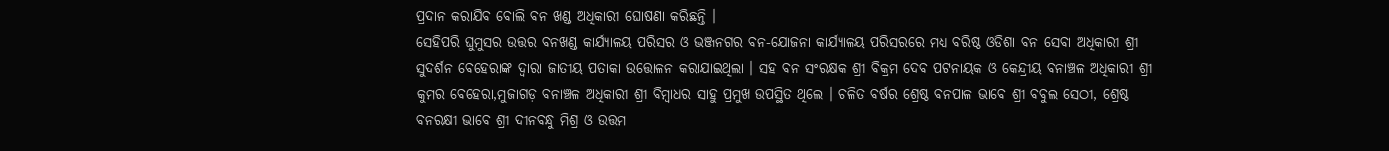ପ୍ରଦାନ କରାଯିବ ବୋଲି ବନ ଖଣ୍ଡ ଅଧିକାରୀ ଘୋଷଣା କରିଛନ୍ତି ।
ସେହିପରି ଘୁମୁସର ଉତ୍ତର ବନଖଣ୍ଡ କାର୍ଯ୍ୟାଳୟ ପରିସର ଓ ଭଞ୍ଜନଗର ବନ-ଯୋଜନା କାର୍ଯ୍ୟାଳୟ ପରିସରରେ ମଧ୍ୟ ବରିଷ୍ଠ ଓଡିଶା ବନ ସେବା ଅଧିକାରୀ ଶ୍ରୀ ସୁଦର୍ଶନ ବେହେରାଙ୍କ ଦ୍ଵାରା ଜାତୀୟ ପତାକା ଉତ୍ତୋଳନ କରାଯାଇଥିଲା । ସହ ବନ ସଂରକ୍ଷକ ଶ୍ରୀ ବିକ୍ରମ ଦେବ ପଟନାୟକ ଓ କେନ୍ଦ୍ରୀୟ ବନାଞ୍ଚଳ ଅଧିକାରୀ ଶ୍ରୀ କୁମର ବେହେରା,ମୁଜାଗଡ଼ ବନାଞ୍ଚଳ ଅଧିକାରୀ ଶ୍ରୀ ବିମ୍ବାଧର ସାହୁ ପ୍ରମୁଖ ଉପସ୍ଥିତ ଥିଲେ । ଚଳିତ ବର୍ଷର ଶ୍ରେଷ୍ଠ ବନପାଳ ଭାବେ ଶ୍ରୀ ବବୁଲ ସେଠୀ, ଶ୍ରେଷ୍ଠ ବନରକ୍ଷୀ ଭାବେ ଶ୍ରୀ ଦୀନବନ୍ଧୁ ମିଶ୍ର ଓ ଉତ୍ତମ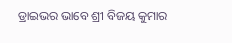ଡ୍ରାଇଭର ଭାବେ ଶ୍ରୀ ବିଜୟ କୁମାର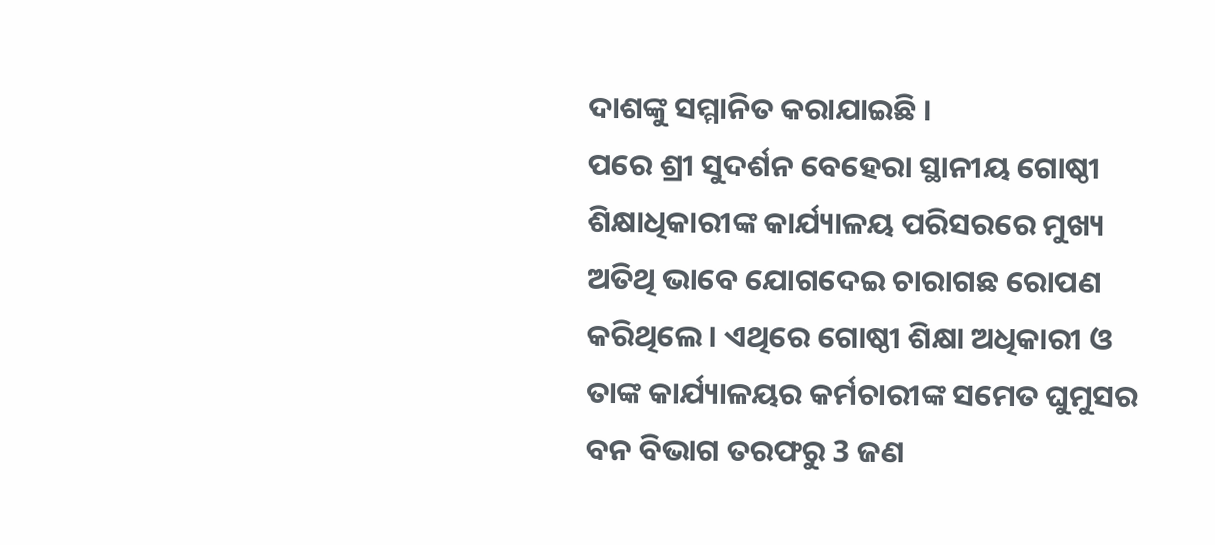ଦାଶଙ୍କୁ ସମ୍ମାନିତ କରାଯାଇଛି ।
ପରେ ଶ୍ରୀ ସୁଦର୍ଶନ ବେହେରା ସ୍ଥାନୀୟ ଗୋଷ୍ଠୀ ଶିକ୍ଷାଧିକାରୀଙ୍କ କାର୍ଯ୍ୟାଳୟ ପରିସରରେ ମୁଖ୍ୟ ଅତିଥି ଭାବେ ଯୋଗଦେଇ ଚାରାଗଛ ରୋପଣ କରିଥିଲେ । ଏଥିରେ ଗୋଷ୍ଠୀ ଶିକ୍ଷା ଅଧିକାରୀ ଓ ତାଙ୍କ କାର୍ଯ୍ୟାଳୟର କର୍ମଚାରୀଙ୍କ ସମେତ ଘୁମୁସର ବନ ବିଭାଗ ତରଫରୁ 3 ଜଣ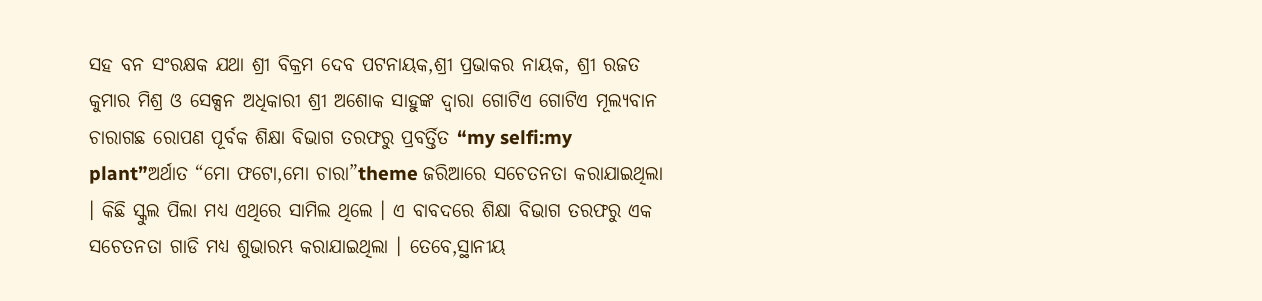ସହ ବନ ସଂରକ୍ଷକ ଯଥା ଶ୍ରୀ ବିକ୍ରମ ଦେବ ପଟନାୟକ,ଶ୍ରୀ ପ୍ରଭାକର ନାୟକ, ଶ୍ରୀ ରଜତ କୁମାର ମିଶ୍ର ଓ ସେକ୍ସନ ଅଧିକାରୀ ଶ୍ରୀ ଅଶୋକ ସାହୁଙ୍କ ଦ୍ଵାରା ଗୋଟିଏ ଗୋଟିଏ ମୂଲ୍ୟବାନ ଚାରାଗଛ ରୋପଣ ପୂର୍ବକ ଶିକ୍ଷା ବିଭାଗ ତରଫରୁ ପ୍ରବର୍ତ୍ତିତ “my selfi:my plant”ଅର୍ଥାତ “ମୋ ଫଟୋ,ମୋ ଚାରା”theme ଜରିଆରେ ସଚେତନତା କରାଯାଇଥିଲା । କିଛି ସ୍କୁଲ ପିଲା ମଧ୍ୟ ଏଥିରେ ସାମିଲ ଥିଲେ । ଏ ବାବଦରେ ଶିକ୍ଷା ବିଭାଗ ତରଫରୁ ଏକ ସଚେତନତା ଗାଡି ମଧ୍ୟ ଶୁଭାରମ୍ଭ କରାଯାଇଥିଲା । ତେବେ,ସ୍ଥାନୀୟ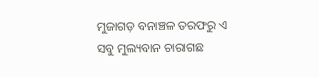ମୁଜାଗଡ଼ ବନାଞ୍ଚଳ ତରଫରୁ ଏ ସବୁ ମୁଲ୍ୟବାନ ଚାରାଗଛ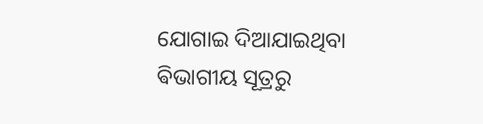ଯୋଗାଇ ଦିଆଯାଇଥିବା ଵିଭାଗୀୟ ସୂତ୍ରରୁ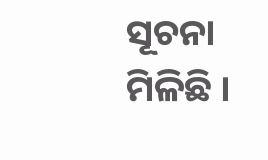ସୂଚନା ମିଳିଛି ।